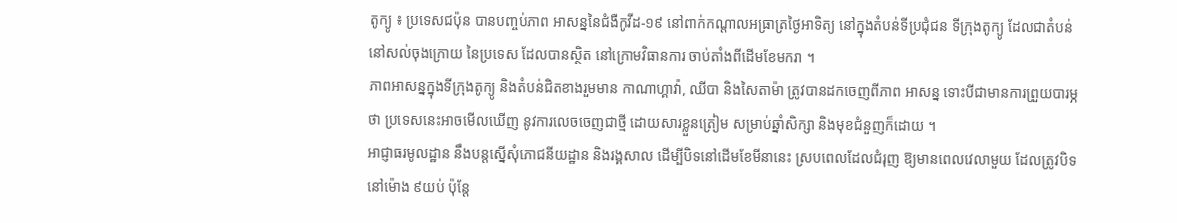តូក្យូ ៖ ប្រទេសជប៉ុន បានបញ្ចប់ភាព អាសន្ននៃជំងឺកូវីដ-១៩ នៅពាក់កណ្តាលអធ្រាត្រថ្ងៃអាទិត្យ នៅក្នុងតំបន់ទីប្រជុំជន ទីក្រុងតូក្យូ ដែលជាតំបន់ នៅសល់ចុងក្រោយ នៃប្រទេស ដែលបានស្ថិត នៅក្រោមវិធានការ ចាប់តាំងពីដើមខែមករា ។
ភាពអាសន្នក្នុងទីក្រុងតូក្យូ និងតំបន់ជិតខាងរួមមាន កាណាហ្គាវ៉ា, ឈីបា និងសៃតាម៉ា ត្រូវបានដកចេញពីភាព អាសន្ន ទោះបីជាមានការព្រួយបារម្ភថា ប្រទេសនេះអាចមើលឃើញ នូវការលេចចេញជាថ្មី ដោយសារខ្លួនត្រៀម សម្រាប់ឆ្នាំសិក្សា និងមុខជំនួញក៏ដោយ ។
អាជ្ញាធរមូលដ្ឋាន នឹងបន្តស្នើសុំភោជនីយដ្ឋាន និងរង្គសាល ដើម្បីបិទនៅដើមខែមីនានេះ ស្របពេលដែលជំរុញ ឱ្យមានពេលវេលាមួយ ដែលត្រូវបិទ នៅម៉ោង ៩យប់ ប៉ុន្តែ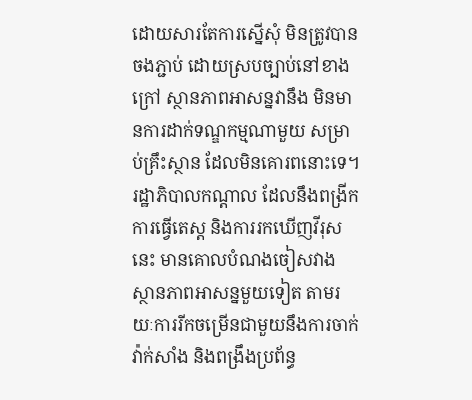ដោយសារតែការស្នើសុំ មិនត្រូវបានចងភ្ជាប់ ដោយស្របច្បាប់នៅខាងក្រៅ ស្ថានភាពអាសន្នវានឹង មិនមានការដាក់ទណ្ឌកម្មណាមួយ សម្រាប់គ្រឹះស្ថាន ដែលមិនគោរពនោះទេ។
រដ្ឋាភិបាលកណ្តាល ដែលនឹងពង្រីកការធ្វើតេស្ត និងការរកឃើញវីរុសនេះ មានគោលបំណងចៀសវាង ស្ថានភាពអាសន្នមួយទៀត តាមរយៈការរីកចម្រើនជាមួយនឹងការចាក់វ៉ាក់សាំង និងពង្រឹងប្រព័ន្ធ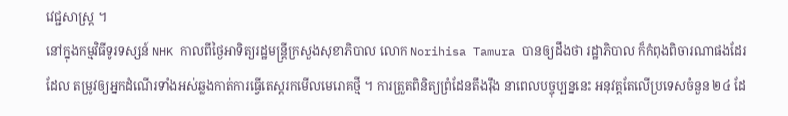វេជ្ជសាស្ត្រ ។
នៅក្នុងកម្មវិធីទូរទស្សន៍ NHK កាលពីថ្ងៃអាទិត្យរដ្ឋមន្រ្តីក្រសួងសុខាភិបាល លោក Norihisa Tamura បានឲ្យដឹងថា រដ្ឋាភិបាល ក៏កំពុងពិចារណាផងដែរ ដែល តម្រូវឲ្យអ្នកដំណើរទាំងអស់ឆ្លងកាត់ការធ្វើតេស្តរកមើលមេរោគថ្មី ។ ការត្រួតពិនិត្យព្រំដែនតឹងរ៉ឹង នាពេលបច្ចុប្បន្ននេះ អនុវត្តតែលើប្រទេសចំនួន ២៤ ដែ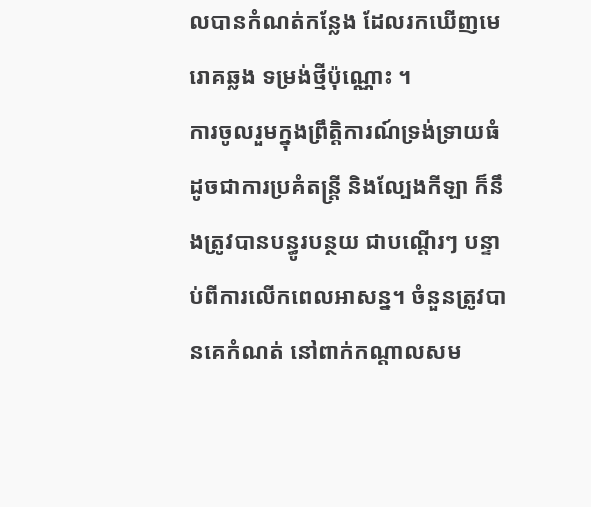លបានកំណត់កន្លែង ដែលរកឃើញមេរោគឆ្លង ទម្រង់ថ្មីប៉ុណ្ណោះ ។
ការចូលរួមក្នុងព្រឹត្តិការណ៍ទ្រង់ទ្រាយធំ ដូចជាការប្រគំតន្ត្រី និងល្បែងកីឡា ក៏នឹងត្រូវបានបន្ធូរបន្ថយ ជាបណ្តើរៗ បន្ទាប់ពីការលើកពេលអាសន្ន។ ចំនួនត្រូវបានគេកំណត់ នៅពាក់កណ្តាលសម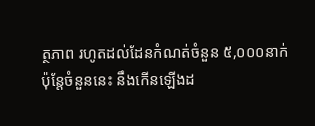ត្ថភាព រហូតដល់ដែនកំណត់ចំនួន ៥,០០០នាក់ ប៉ុន្តែចំនួននេះ នឹងកើនឡើងដ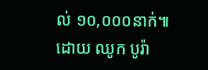ល់ ១០,០០០នាក់៕
ដោយ ឈូក បូរ៉ា